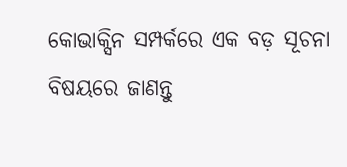କୋଭାକ୍ସିନ ସମ୍ପର୍କରେ ଏକ ବଡ଼ ସୂଚନା ବିଷୟରେ ଜାଣନ୍ତୁ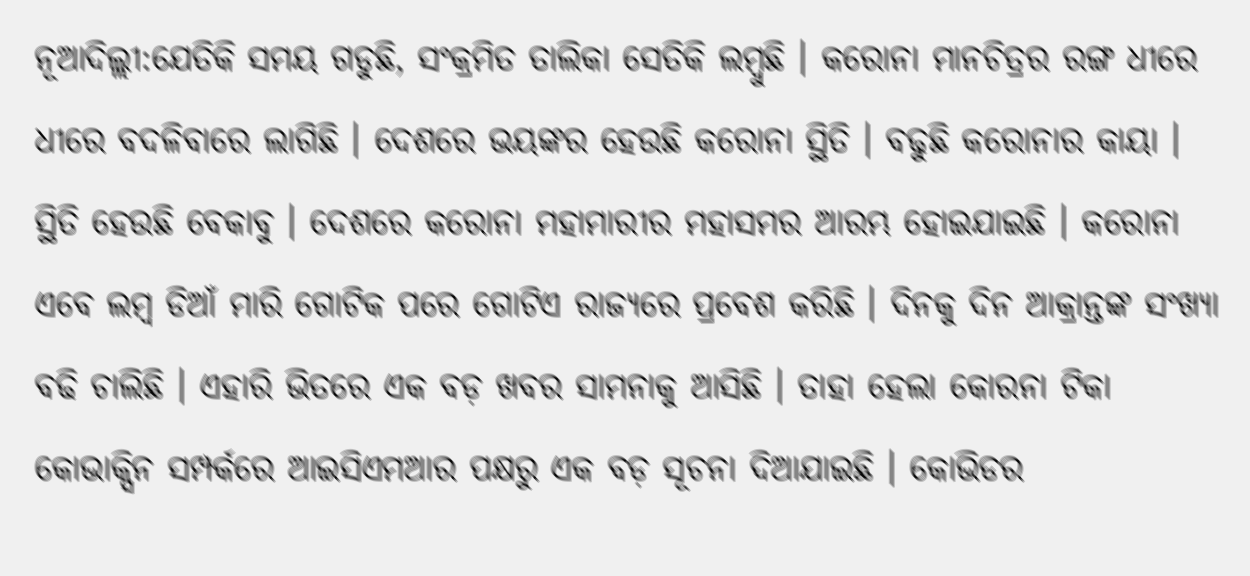ନୂଆଦିଲ୍ଲୀ:ଯେତିକି ସମୟ ଗଡୁଛି, ସଂକ୍ରମିତ ତାଲିକା ସେତିକି ଲମ୍ବୁଛି । କରୋନା ମାନଚିତ୍ରର ରଙ୍ଗ ଧୀରେ ଧୀରେ ବଦଳିବାରେ ଲାଗିଛି । ଦେଶରେ ଭୟଙ୍କର ହେଉଛି କରୋନା ସ୍ଥିତି । ବଢୁଛି କରୋନାର କାୟା । ସ୍ଥିତି ହେଉଛି ବେକାବୁ । ଦେଶରେ କରୋନା ମହାମାରୀର ମହାସମର ଆରମ୍ଭ ହୋଇଯାଇଛି । କରୋନା ଏବେ ଲମ୍ବ ଡିଆଁ ମାରି ଗୋଟିକ ପରେ ଗୋଟିଏ ରାଜ୍ୟରେ ପ୍ରବେଶ କରିଛି । ଦିନକୁ ଦିନ ଆକ୍ରାନ୍ତଙ୍କ ସଂଖ୍ୟା ବଢି ଚାଲିଛି । ଏହାରି ଭିତରେ ଏକ ବଡ଼ ଖବର ସାମନାକୁ ଆସିଛି । ତାହା ହେଲା କୋରନା ଟିକା କୋଭାକ୍ସିନ ସମ୍ପର୍କରେ ଆଇସିଏମଆର ପକ୍ଷରୁ ଏକ ବଡ଼ ସୂଚନା ଦିଆଯାଇଛି । କୋଭିଡର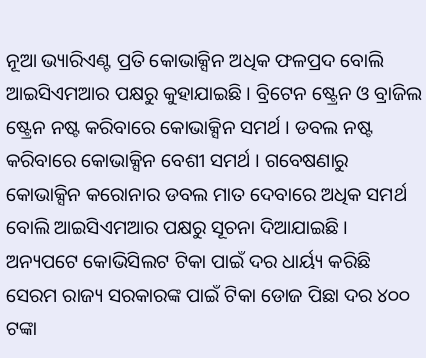ନୂଆ ଭ୍ୟାରିଏଣ୍ଟ ପ୍ରତି କୋଭାକ୍ସିନ ଅଧିକ ଫଳପ୍ରଦ ବୋଲି ଆଇସିଏମଆର ପକ୍ଷରୁ କୁହାଯାଇଛି । ବ୍ରିଟେନ ଷ୍ଟ୍ରେନ ଓ ବ୍ରାଜିଲ ଷ୍ଟ୍ରେନ ନଷ୍ଟ କରିବାରେ କୋଭାକ୍ସିନ ସମର୍ଥ । ଡବଲ ନଷ୍ଟ କରିବାରେ କୋଭାକ୍ସିନ ବେଶୀ ସମର୍ଥ । ଗବେଷଣାରୁ କୋଭାକ୍ସିନ କରୋନାର ଡବଲ ମାତ ଦେବାରେ ଅଧିକ ସମର୍ଥ ବୋଲି ଆଇସିଏମଆର ପକ୍ଷରୁ ସୂଚନା ଦିଆଯାଇଛି ।
ଅନ୍ୟପଟେ କୋଭିସିଲଟ ଟିକା ପାଇଁ ଦର ଧାର୍ୟ୍ୟ କରିଛି ସେରମ ରାଜ୍ୟ ସରକାରଙ୍କ ପାଇଁ ଟିକା ଡୋଜ ପିଛା ଦର ୪୦୦ ଟଙ୍କା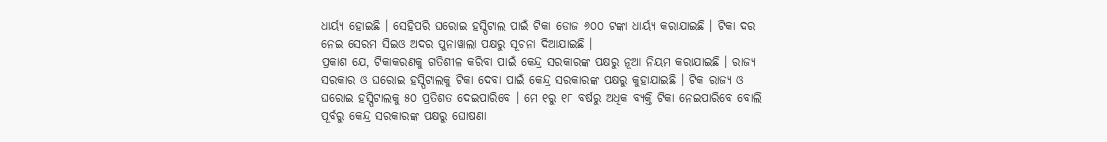ଧାର୍ୟ୍ୟ ହୋଇଛି । ସେହିପରି ଘରୋଇ ହସ୍ପିଟାଲ ପାଇଁ ଟିକା ଡୋଜ ୬୦୦ ଟଙ୍କା ଧାର୍ୟ୍ୟ କରାଯାଇଛି । ଟିକା ଦର ନେଇ ସେରମ ସିଇଓ ଅଦର ପୁନାୱାଲା ପକ୍ଷରୁ ସୂଚନା ଦିଆଯାଇଛି ।
ପ୍ରକାଶ ଯେ, ଟିକାକରଣକୁ ଗତିଶୀଳ କରିବା ପାଇଁ କେନ୍ଦ୍ର ସରକାରଙ୍କ ପକ୍ଷରୁ ନୂଆ ନିୟମ କରାଯାଇଛି । ରାଜ୍ୟ ସରକାର ଓ ଘରୋଇ ହସ୍ପିଟାଲକୁ ଟିକା ଦେବା ପାଇଁ କେନ୍ଦ୍ର ସରକାରଙ୍କ ପକ୍ଷରୁ କୁହାଯାଇଛି । ଟିକ ରାଜ୍ୟ ଓ ଘରୋଇ ହସ୍ପିଟାଲକୁ ୫୦ ପ୍ରତିଶତ ଦେଇପାରିବେ । ମେ ୧ରୁ ୧୮ ବର୍ଷରୁ ଅଧିକ ବ୍ୟକ୍ତି ଟିକା ନେଇପାରିବେ ବୋଲି ପୂର୍ବରୁ କେନ୍ଦ୍ର ସରକାରଙ୍କ ପକ୍ଷରୁ ଘୋଷଣା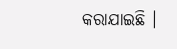କରାଯାଇଛି ।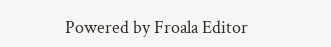Powered by Froala Editor